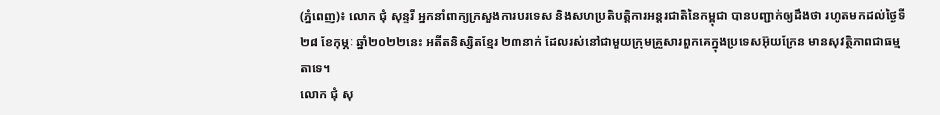(ភ្នំពេញ)៖ លោក ជុំ សុន្ទរី អ្នកនាំពាក្យក្រសួងការបរទេស និងសហប្រតិបត្តិការអន្តរជាតិនៃកម្ពុជា បានបញ្ជាក់ឲ្យដឹងថា រហូតមកដល់ថ្ងៃទី២៨ ខែកុម្ភៈ ឆ្នាំ២០២២នេះ អតីតនិស្សិតខ្មែរ ២៣នាក់ ដែលរស់នៅជាមួយក្រុមគ្រួសារពួកគេក្នុងប្រទេសអ៊ុយក្រែន មានសុវត្ថិភាពជាធម្មតាទេ។
លោក ជុំ សុ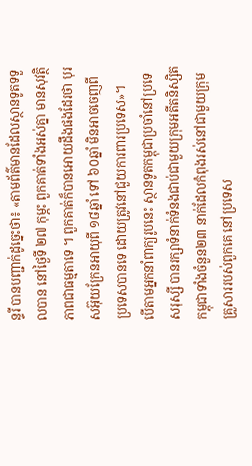ន្ទរី បានបញ្ជាក់ដូច្នេះថា៖ «តាមព័ត៌មានដែលស្ថានទូតទទួលបាន នៅថ្ងៃទី ២៧ កុម្ភះ ពួកគាត់ទាំងអស់គ្នា មានសុវត្ថិភាពជាធម្មតាទេ ។ ពួកគាត់ក៏បានអោយដឹងផងដែរថា បុរសអ៊ុយក្រែនអាយុពី ១៨ឆ្នាំ ទៅ ៦០ឆ្នាំ មិនអាចចេញពីប្រទេសបានទេ ដោយត្រូវនៅជួយការពារប្រទេស»។
បើតាមអ្នកនាំពាក្យរូបនេះ ស្ថានទូតកម្ពុជាប្រចាំនៅប្រទេសរុស្សី បានរក្សាទំនាក់ទំនងជាប់ជាមួយក្រុមអតីតនិស្សិតកម្ពុជាទាំងចំនួន២៣ នាក់ដែលកំពុងរស់នៅជាមួយក្រុមគ្រួសាររបស់ពួកគេ នៅប្រទេស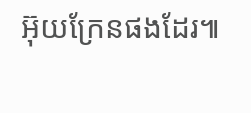អ៊ុយក្រែនផងដែរ៕